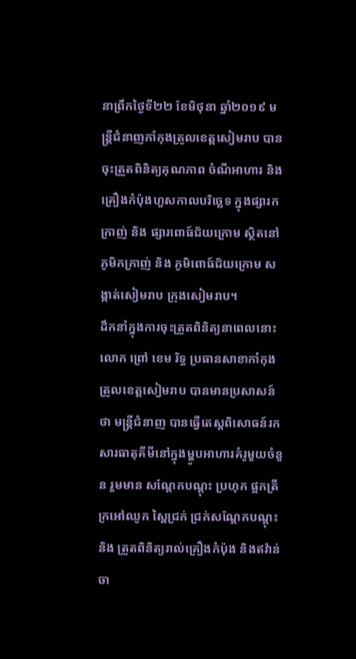នាព្រឹកថ្ងៃទី២២ ខែមិថុនា ឆ្នាំ២០១៩ មន្ត្រីជំនាញកាំកុងត្រូលខេត្តសៀមរាប បានចុះត្រួតពិនិត្យគុណភាព ចំណីអាហារ និងគ្រឿងកំប៉ុងហួសកាលបរិច្ឆេទ ក្នុងផ្សារកក្រាញ់ និង ផ្សារពោធ៍ជ័យក្រោម ស្ថិតនៅភូមិកក្រាញ់ និង ភូមិពោធ៍ជ័យក្រោម សង្កាត់សៀមរាប ក្រុងសៀមរាប។
ដឹកនាំក្នុងការចុះត្រួតពិនិត្យនាពេលនោះ លោក ព្រៅ ខេម រិទ្ធ ប្រធានសាខាកាំកុងត្រូលខេត្តសៀមរាប បានមានប្រសាសន៍ថា មន្ត្រីជំនាញ បានធ្វើតេស្តពិសោធន៍រកសារធាតុគីមីនៅក្នុងម្ហូបអាហារគំរូមួយចំនួន រួមមាន សណ្តែកបណ្តុះ ប្រហុក ផ្អកត្រី ក្រអៅឈូក ស្ពៃជ្រក់ ជ្រក់សណ្តែកបណ្តុះ និង ត្រួតពិនិត្យរាល់គ្រឿងកំប៉ុង និងឥវ៉ាន់ចា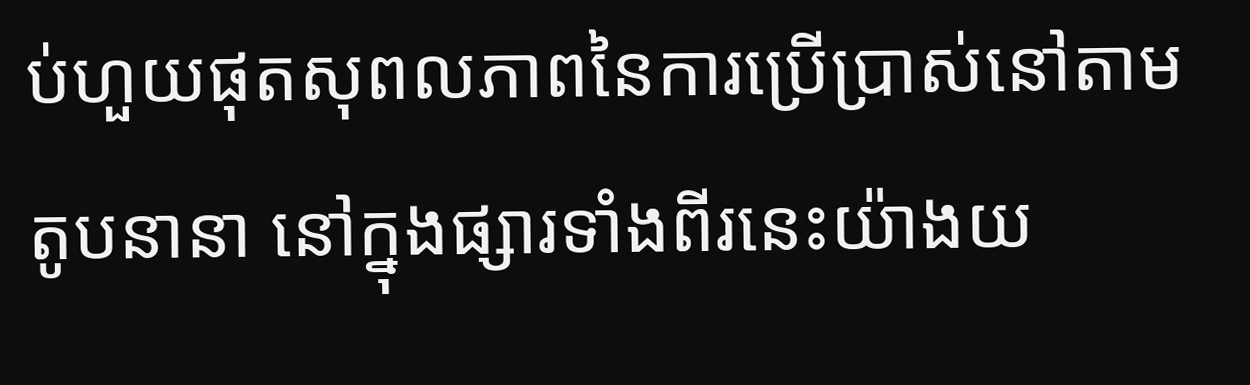ប់ហួយផុតសុពលភាពនៃការប្រើប្រាស់នៅតាមតូបនានា នៅក្នុងផ្សារទាំងពីរនេះយ៉ាងយ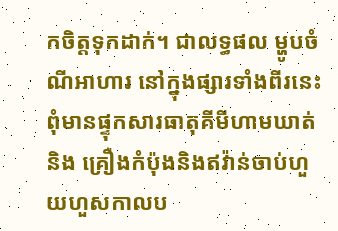កចិត្តទុកដាក់។ ជាលទ្ធផល ម្ហូបចំណីអាហារ នៅក្នុងផ្សារទាំងពីរនេះ ពុំមានផ្ទុកសារធាតុគីមីហាមឃាត់ និង គ្រឿងកំប៉ុងនិងឥវ៉ាន់ចាប់ហួយហួសកាលប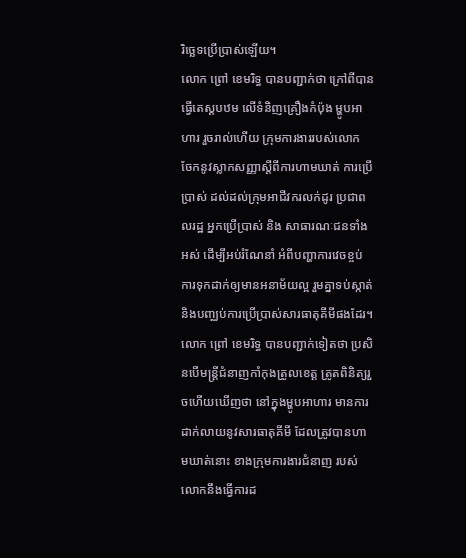រិច្ឆេទប្រើប្រាស់ឡើយ។
លោក ព្រៅ ខេមរិទ្ធ បានបញ្ជាក់ថា ក្រៅពីបានធ្វើតេស្ដបឋម លើទំនិញគ្រឿងកំប៉ុង ម្ហូបអាហារ រួចរាល់ហើយ ក្រុមការងាររបស់លោក ចែកនូវស្លាកសញ្ញាស្តីពីការហាមឃាត់ ការប្រើប្រាស់ ដល់ដល់ក្រុមអាជីវករលក់ដូរ ប្រជាពលរដ្ឋ អ្នកប្រើប្រាស់ និង សាធារណៈជនទាំងអស់ ដើម្បីអប់រំណែនាំ អំពីបញ្ហាការវេចខ្ចប់ ការទុកដាក់ឲ្យមានអនាម័យល្អ រួមគ្នាទប់ស្កាត់ និងបញ្ឈប់ការប្រើប្រាស់សារធាតុគីមីផងដែរ។
លោក ព្រៅ ខេមរិទ្ធ បានបញ្ជាក់ទៀតថា ប្រសិនបើមន្ត្រីជំនាញកាំកុងត្រូលខេត្ត ត្រូតពិនិត្យរួចហើយឃើញថា នៅក្នុងម្ហូបអាហារ មានការដាក់លាយនូវសារធាតុគីមី ដែលត្រូវបានហាមឃាត់នោះ ខាងក្រុមការងារជំនាញ របស់លោកនឹងធ្វើការដ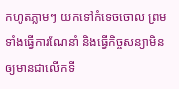កហូតភ្លាមៗ យកទៅកំទេចចោល ព្រមទាំងធ្វើការណែនាំ និងធ្វើកិច្ចសន្យាមិនឲ្យមានជាលើកទី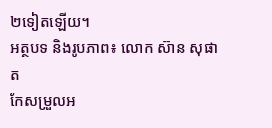២ទៀតឡើយ។
អត្ថបទ និងរូបភាព៖ លោក ស៊ាន សុផាត
កែសម្រួលអ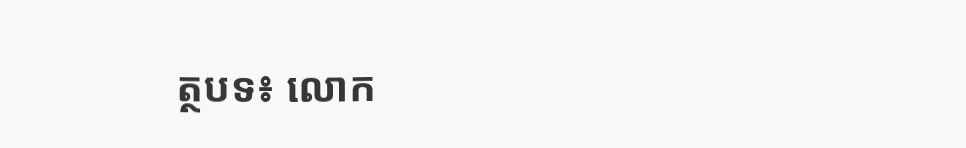ត្ថបទ៖ លោក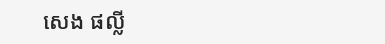សេង ផល្លី